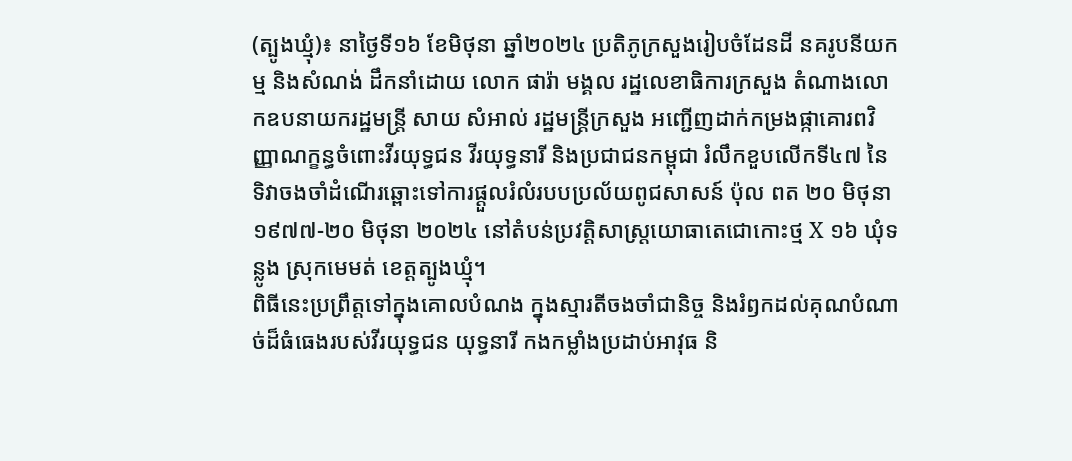(ត្បូងឃ្មុំ)៖ នាថ្ងៃទី១៦ ខែមិថុនា ឆ្នាំ២០២៤ ប្រតិភូក្រសួងរៀបចំដែនដី នគរូបនីយកម្ម និងសំណង់ ដឹកនាំដោយ លោក ផារ៉ា មង្គល រដ្ឋលេខាធិការក្រសួង តំណាងលោកឧបនាយករដ្ឋមន្ត្រី សាយ សំអាល់ រដ្ឋមន្ត្រីក្រសួង អញ្ជើញដាក់កម្រងផ្កាគោរពវិញ្ញាណក្ខន្ធចំពោះវីរយុទ្ធជន វីរយុទ្ធនារី និងប្រជាជនកម្ពុជា រំលឹកខួបលើកទី៤៧ នៃទិវាចងចាំដំណើរឆ្ពោះទៅការផ្តួលរំលំរបបប្រល័យពូជសាសន៍ ប៉ុល ពត ២០ មិថុនា ១៩៧៧-២០ មិថុនា ២០២៤ នៅតំបន់ប្រវត្តិសាស្ត្រយោធាតេជោកោះថ្ម X ១៦ ឃុំទន្លូង ស្រុកមេមត់ ខេត្តត្បូងឃ្មុំ។
ពិធីនេះប្រព្រឹត្តទៅក្នុងគោលបំណង ក្នុងស្មារតីចងចាំជានិច្ច និងរំឭកដល់គុណបំណាច់ដ៏ធំធេងរបស់វីរយុទ្ធជន យុទ្ធនារី កងកម្លាំងប្រដាប់អាវុធ និ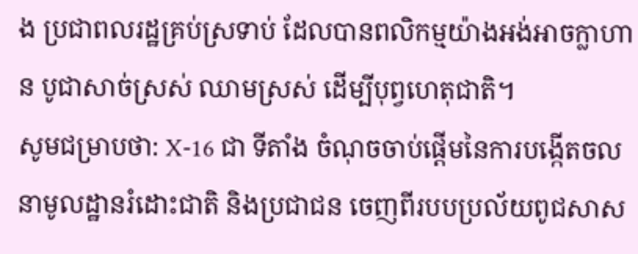ង ប្រជាពលរដ្ឋគ្រប់ស្រទាប់ ដែលបានពលិកម្មយ៉ាងអង់អាចក្លាហាន បូជាសាច់ស្រស់ ឈាមស្រស់ ដើម្បីបុព្វហេតុជាតិ។
សូមជម្រាបថា: X-16 ជា ទីតាំង ចំណុចចាប់ផ្ដើមនៃការបង្កើតចលនាមូលដ្ឋានរំដោះជាតិ និងប្រជាជន ចេញពីរបបប្រល័យពូជសាស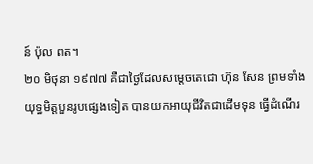ន៍ ប៉ុល ពត។
២០ មិថុនា ១៩៧៧ គឺជាថ្ងៃដែលសម្តេចតេជោ ហ៊ុន សែន ព្រមទាំងយុទ្ធមិត្តបួនរូបផ្សេងទៀត បានយកអាយុជីវិតជាដើមទុន ធ្វើដំណើរ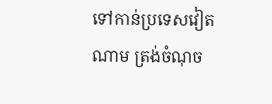ទៅកាន់ប្រទេសវៀតណាម ត្រង់ចំណុច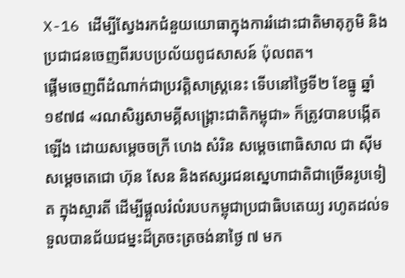X-16 ដើម្បីស្វែងរកជំនួយយោធាក្នុងការរំដោះជាតិមាតុភូមិ និងប្រជាជនចេញពីរបបប្រល័យពូជសាសន៍ ប៉ុលពត។
ផ្ដើមចេញពីដំណាក់ជាប្រវត្តិសាស្រ្តនេះ ទើបនៅថ្ងៃទី២ ខែធ្នូ ឆ្នាំ១៩៧៨ «រណសិរ្សសាមគ្គីសង្គ្រោះជាតិកម្ពុជា» ក៏ត្រូវបានបង្កើតឡើង ដោយសម្តេចចក្រី ហេង សំរិន សម្តេចពោធិសាល ជា ស៊ីម សម្តេចតេជោ ហ៊ុន សែន និងឥស្សរជនស្នេហាជាតិជាច្រើនរូបទៀត ក្នុងស្មារតី ដើម្បីផ្ដួលរំលំរបបកម្ពុជាប្រជាធិបតេយ្យ រហូតដល់ទទួលបានជ័យជម្នះដ៏ត្រចះត្រចង់នាថ្ងៃ ៧ មក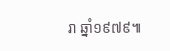រា ឆ្នាំ១៩៧៩៕